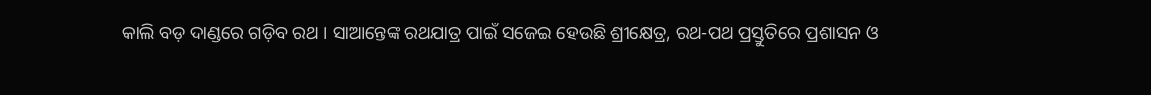କାଲି ବଡ଼ ଦାଣ୍ଡରେ ଗଡ଼ିବ ରଥ । ସାଆନ୍ତେଙ୍କ ରଥଯାତ୍ର ପାଇଁ ସଜେଇ ହେଉଛି ଶ୍ରୀକ୍ଷେତ୍ର, ରଥ-ପଥ ପ୍ରସ୍ତୁତିରେ ପ୍ରଶାସନ ଓ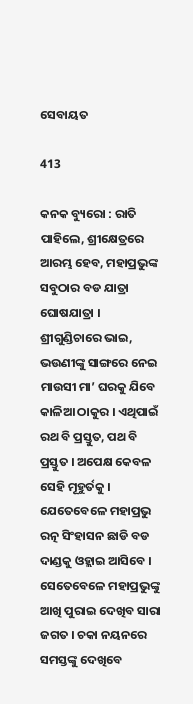ସେବାୟତ

413

କନକ ବ୍ୟୁରୋ : ରାତି ପାହିଲେ, ଶ୍ରୀକ୍ଷେତ୍ରରେ ଆରମ୍ଭ ହେବ, ମହାପ୍ରଭୁଙ୍କ ସବୁଠାର ବଡ ଯାତ୍ରା ଘୋଷଯାତ୍ରା । ଶ୍ରୀଗୁଣ୍ଡିଚାରେ ଭାଇ, ଭଉଣୀଙ୍କୁ ସାଙ୍ଗରେ ନେଇ ମାଉସୀ ମା’ ଘରକୁ ଯିବେ କାଳିଆ ଠାକୁର । ଏଥିପାଇଁ ରଥ ବି ପ୍ରସ୍ତୁତ, ପଥ ବି ପ୍ରସ୍ତୁତ । ଅପେକ୍ଷ କେବଳ ସେହି ମୂହୁର୍ତକୁ । ଯେତେବେଳେ ମହାପ୍ରଭୁ ରତ୍ନ ସିଂହାସନ ଛାଡି ବଡ ଦାଣ୍ଡକୁ ଓହ୍ଲାଇ ଆସିବେ । ସେତେବେଳେ ମହାପ୍ରଭୁଙ୍କୁ ଆଖି ପୁରାଇ ଦେଖିବ ସାରା ଜଗତ । ଚକା ନୟନରେ ସମସ୍ତଙ୍କୁ ଦେଖିବେ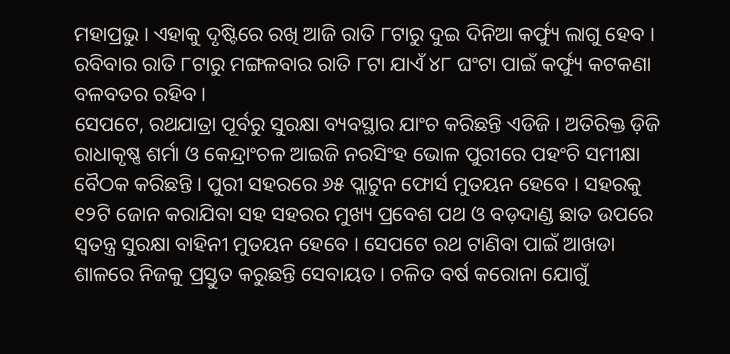ମହାପ୍ରଭୁ । ଏହାକୁ ଦୃଷ୍ଟିରେ ରଖି ଆଜି ରାତି ୮ଟାରୁ ଦୁଇ ଦିନିଆ କର୍ଫ୍ୟୁ ଲାଗୁ ହେବ । ରବିବାର ରାତି ୮ଟାରୁ ମଙ୍ଗଳବାର ରାତି ୮ଟା ଯାଏଁ ୪୮ ଘଂଟା ପାଇଁ କର୍ଫ୍ୟୁ କଟକଣା ବଳବତର ରହିବ ।
ସେପଟେ, ରଥଯାତ୍ରା ପୂର୍ବରୁ ସୁରକ୍ଷା ବ୍ୟବସ୍ଥାର ଯାଂଚ କରିଛନ୍ତି ଏଡିଜି । ଅତିରିକ୍ତ ଡ଼ିଜି ରାଧାକୃଷ୍ଣ ଶର୍ମା ଓ କେନ୍ଦ୍ରାଂଚଳ ଆଇଜି ନରସିଂହ ଭୋଳ ପୁରୀରେ ପହଂଚି ସମୀକ୍ଷା ବୈଠକ କରିଛନ୍ତି । ପୁରୀ ସହରରେ ୬୫ ପ୍ଲାଟୁନ ଫୋର୍ସ ମୁତୟନ ହେବେ । ସହରକୁ ୧୨ଟି ଜୋନ କରାଯିବା ସହ ସହରର ମୁଖ୍ୟ ପ୍ରବେଶ ପଥ ଓ ବଡ଼ଦାଣ୍ଡ ଛାତ ଉପରେ ସ୍ୱତନ୍ତ୍ର ସୁରକ୍ଷା ବାହିନୀ ମୁତୟନ ହେବେ । ସେପଟେ ରଥ ଟାଣିବା ପାଇଁ ଆଖଡା ଶାଳରେ ନିଜକୁ ପ୍ରସ୍ତୁତ କରୁଛନ୍ତି ସେବାୟତ । ଚଳିତ ବର୍ଷ କରୋନା ଯୋଗୁଁ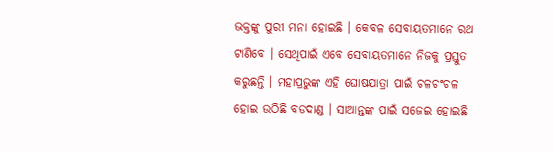ଭକ୍ତଙ୍କୁ ପୁରୀ ମନା ହୋଇଛି । କେବଳ ସେବାୟତମାନେ ରଥ ଟାଣିବେ । ସେଥିପାଇଁ ଏବେ ସେବାୟତମାନେ ନିଜକୁ ପ୍ରସ୍ତୁତ କରୁଛନ୍ତି । ମହାପ୍ରଭୁଙ୍କ ଏହି ଘୋଷଯାତ୍ରା ପାଇଁ ଚଳଚଂଚଳ ହୋଇ ଉଠିଛି ବଡଦାଣ୍ଡ । ସାଆନ୍ତଙ୍କ ପାଇଁ ସଜେଇ ହୋଇଛି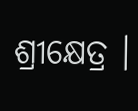ଶ୍ରୀକ୍ଷେତ୍ର ।